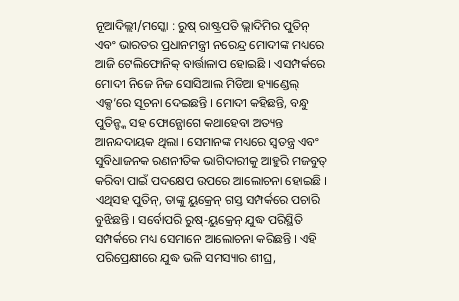ନୂଆଦିଲ୍ଲୀ/ମସ୍କୋ : ରୁଷ୍ ରାଷ୍ଟ୍ରପତି ଭ୍ଲାଦିମିର ପୁତିନ୍ ଏବଂ ଭାରତର ପ୍ରଧାନମନ୍ତ୍ରୀ ନରେନ୍ଦ୍ର ମୋଦୀଙ୍କ ମଧ୍ୟରେ ଆଜି ଟେଲିଫୋନିକ୍ ବାର୍ତ୍ତାଳାପ ହୋଇଛି । ଏସମ୍ପର୍କରେ ମୋଦୀ ନିଜେ ନିଜ ସୋସିଆଲ ମିଡିଆ ହ୍ୟାଣ୍ଡେଲ୍ ଏକ୍ସ’ରେ ସୂଚନା ଦେଇଛନ୍ତି । ମୋଦୀ କହିଛନ୍ତି, ବନ୍ଧୁ ପୁତିନ୍ଙ୍କ ସହ ଫୋନ୍ଯୋଗେ କଥାହେବା ଅତ୍ୟନ୍ତ ଆନନ୍ଦଦାୟକ ଥିଲା । ସେମାନଙ୍କ ମଧ୍ୟରେ ସ୍ୱତନ୍ତ୍ର ଏବଂ ସୁବିଧାଜନକ ରଣନୀତିକ ଭାଗିଦାରୀକୁ ଆହୁରି ମଜବୁତ୍ କରିବା ପାଇଁ ପଦକ୍ଷେପ ଉପରେ ଆଲୋଚନା ହୋଇଛି । ଏଥିସହ ପୁତିନ୍, ତାଙ୍କୁ ୟୁକ୍ରେନ୍ ଗସ୍ତ ସମ୍ପର୍କରେ ପଚାରି ବୁଝିଛନ୍ତି । ସର୍ବୋପରି ରୁଷ୍-ୟୁକ୍ରେନ୍ ଯୁଦ୍ଧ ପରିସ୍ଥିତି ସମ୍ପର୍କରେ ମଧ୍ୟ ସେମାନେ ଆଲୋଚନା କରିଛନ୍ତି । ଏହି ପରିପ୍ରେକ୍ଷୀରେ ଯୁଦ୍ଧ ଭଳି ସମସ୍ୟାର ଶୀଘ୍ର,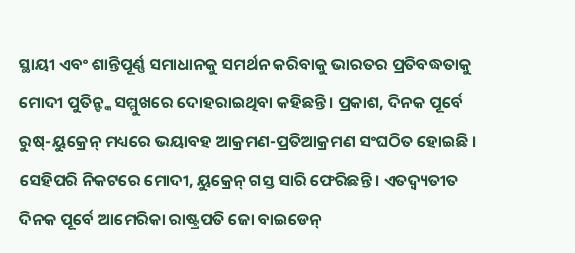ସ୍ଥାୟୀ ଏବଂ ଶାନ୍ତିପୂର୍ଣ୍ଣ ସମାଧାନକୁ ସମର୍ଥନ କରିବାକୁ ଭାରତର ପ୍ରତିବଦ୍ଧତାକୁ ମୋଦୀ ପୁତିନ୍ଙ୍କ ସମ୍ମୁଖରେ ଦୋହରାଇଥିବା କହିଛନ୍ତି । ପ୍ରକାଶ, ଦିନକ ପୂର୍ବେ ରୁଷ୍-ୟୁକ୍ରେନ୍ ମଧ୍ୟରେ ଭୟାବହ ଆକ୍ରମଣ-ପ୍ରତିଆକ୍ରମଣ ସଂଘଠିତ ହୋଇଛି । ସେହିପରି ନିକଟରେ ମୋଦୀ, ୟୁକ୍ରେନ୍ ଗସ୍ତ ସାରି ଫେରିଛନ୍ତି । ଏତଦ୍ବ୍ୟତୀତ ଦିନକ ପୂର୍ବେ ଆମେରିକା ରାଷ୍ଟ୍ରପତି ଜୋ ବାଇଡେନ୍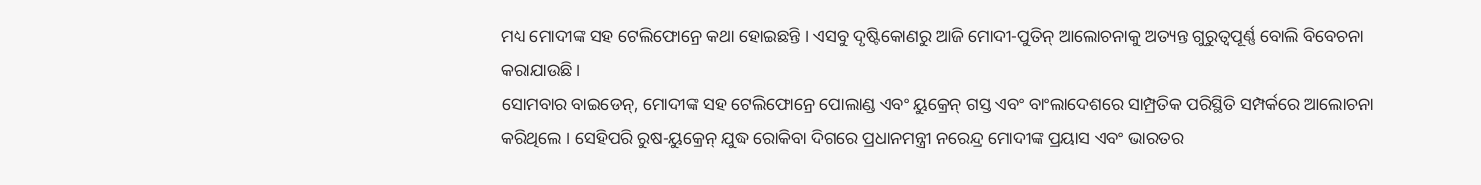ମଧ୍ୟ ମୋଦୀଙ୍କ ସହ ଟେଲିଫୋନ୍ରେ କଥା ହୋଇଛନ୍ତି । ଏସବୁ ଦୃଷ୍ଟିକୋଣରୁ ଆଜି ମୋଦୀ-ପୁତିନ୍ ଆଲୋଚନାକୁ ଅତ୍ୟନ୍ତ ଗୁରୁତ୍ୱପୂର୍ଣ୍ଣ ବୋଲି ବିବେଚନା କରାଯାଉଛି ।
ସୋମବାର ବାଇଡେନ୍, ମୋଦୀଙ୍କ ସହ ଟେଲିଫୋନ୍ରେ ପୋଲାଣ୍ଡ ଏବଂ ୟୁକ୍ରେନ୍ ଗସ୍ତ ଏବଂ ବାଂଲାଦେଶରେ ସାମ୍ପ୍ରତିକ ପରିସ୍ଥିତି ସମ୍ପର୍କରେ ଆଲୋଚନା କରିଥିଲେ । ସେହିପରି ରୁଷ-ୟୁକ୍ରେନ୍ ଯୁଦ୍ଧ ରୋକିବା ଦିଗରେ ପ୍ରଧାନମନ୍ତ୍ରୀ ନରେନ୍ଦ୍ର ମୋଦୀଙ୍କ ପ୍ରୟାସ ଏବଂ ଭାରତର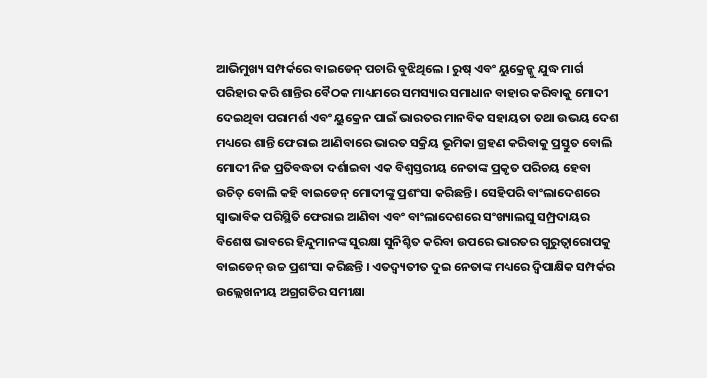ଆଭିମୁଖ୍ୟ ସମ୍ପର୍କରେ ବାଇଡେନ୍ ପଚାରି ବୁଝିଥିଲେ । ରୁଷ୍ ଏବଂ ୟୁକ୍ରେନ୍କୁ ଯୁଦ୍ଧ ମାର୍ଗ ପରିହାର କରି ଶାନ୍ତିର ବୈଠକ ମାଧ୍ୟମରେ ସମସ୍ୟାର ସମାଧାନ ବାହାର କରିବାକୁ ମୋଦୀ ଦେଇଥିବା ପରାମର୍ଶ ଏବଂ ୟୁକ୍ରେନ ପାଇଁ ଭାରତର ମାନବିକ ସହାୟତା ତଥା ଉଭୟ ଦେଶ ମଧ୍ୟରେ ଶାନ୍ତି ଫେରାଇ ଆଣିବାରେ ଭାରତ ସକ୍ରିୟ ଭୂମିକା ଗ୍ରହଣ କରିବାକୁ ପ୍ରସ୍ତୁତ ବୋଲି ମୋଦୀ ନିଜ ପ୍ରତିବଦ୍ଧତା ଦର୍ଶାଇବା ଏକ ବିଶ୍ୱସ୍ତରୀୟ ନେତାଙ୍କ ପ୍ରକୃତ ପରିଚୟ ହେବା ଉଚିତ୍ ବୋଲି କହି ବାଇଡେନ୍ ମୋଦୀଙ୍କୁ ପ୍ରଶଂସା କରିଛନ୍ତି । ସେହିପରି ବାଂଲାଦେଶରେ ସ୍ୱାଭାବିକ ପରିସ୍ଥିତି ଫେରାଇ ଆଣିବା ଏବଂ ବାଂଲାଦେଶରେ ସଂଖ୍ୟାଲଘୁ ସମ୍ପ୍ରଦାୟର ବିଶେଷ ଭାବରେ ହିନ୍ଦୁମାନଙ୍କ ସୁରକ୍ଷା ସୁନିଶ୍ଚିତ କରିବା ଉପରେ ଭାରତର ଗୁରୁତ୍ୱାରୋପକୁ ବାଇଡେନ୍ ଉଚ୍ଚ ପ୍ରଶଂସା କରିଛନ୍ତି । ଏତଦ୍ବ୍ୟତୀତ ଦୁଇ ନେତାଙ୍କ ମଧ୍ୟରେ ଦ୍ୱିପାକ୍ଷିକ ସମ୍ପର୍କର ଉଲ୍ଲେଖନୀୟ ଅଗ୍ରଗତିର ସମୀକ୍ଷା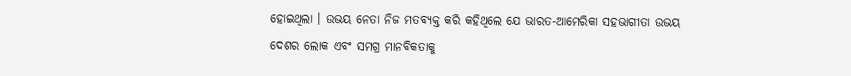ହୋଇଥିଲା । ଉଭୟ ନେତା ନିଜ ମତବ୍ୟକ୍ତ କରି କହିଥିଲେ ଯେ ଭାରତ-ଆମେରିକା ସହଭାଗୀତା ଉଭୟ ଦେଶର ଲୋକ ଏବଂ ସମଗ୍ର ମାନବିକତାକୁ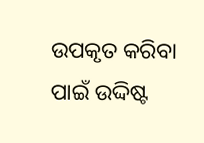ଉପକୃତ କରିବା ପାଇଁ ଉଦ୍ଦିଷ୍ଟ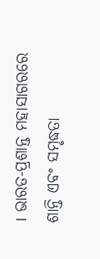। ଭାରତ-ପ୍ରଶାନ୍ତ ମହାସାଗରରେ ଶାନ୍ତି ଏବଂ ସମୃଦ୍ଧତା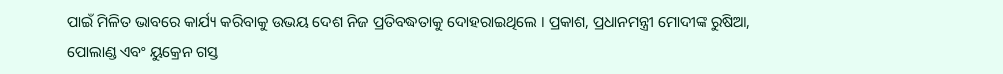ପାଇଁ ମିଳିତ ଭାବରେ କାର୍ଯ୍ୟ କରିବାକୁ ଉଭୟ ଦେଶ ନିଜ ପ୍ରତିବଦ୍ଧତାକୁ ଦୋହରାଇଥିଲେ । ପ୍ରକାଶ, ପ୍ରଧାନମନ୍ତ୍ରୀ ମୋଦୀଙ୍କ ରୁଷିଆ, ପୋଲାଣ୍ଡ ଏବଂ ୟୁକ୍ରେନ ଗସ୍ତ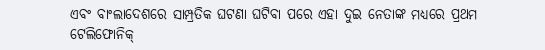ଏବଂ ବାଂଲାଦେଶରେ ସାମ୍ପ୍ରତିକ ଘଟଣା ଘଟିବା ପରେ ଏହା ଦୁଇ ନେତାଙ୍କ ମଧ୍ୟରେ ପ୍ରଥମ ଟେଲିଫୋନିକ୍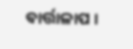ବାର୍ତ୍ତାଳାପ ।